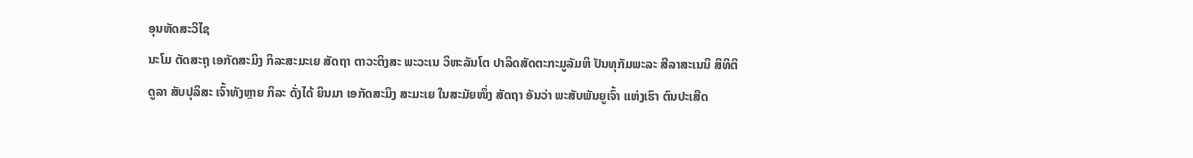ອຸນຫັດສະວິໄຊ
ນະໂມ ຕັດສະຖຸ ເອກັດສະມິງ ກິລະສະມະເຍ ສັດຖາ ຕາວະຕິງສະ ພະວະເນ ວິຫະລັນໂຕ ປາລິດສັດຕະກະມູລັມຫິ ປັນທຸກັມພະລະ ສີລາສະເນນິ ສິທິຕິ
ດູລາ ສັບປຸລິສະ ເຈົ້າທັງຫຼາຍ ກິລະ ດັ່ງໄດ້ ຍິນມາ ເອກັດສະມິງ ສະມະເຍ ໃນສະມັຍໜຶ່ງ ສັດຖາ ອັນວ່າ ພະສັບພັນຍູເຈົ້າ ແຫ່ງເຮົາ ຕົນປະເສີດ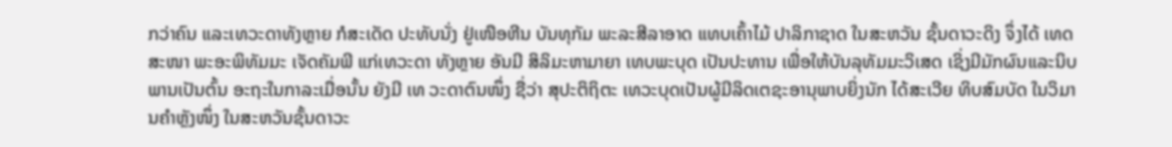ກວ່າຄົນ ແລະເທວະດາທັງຫຼາຍ ກໍສະເດັດ ປະທັບນັ່ງ ຢູ່ເໜືອຫີນ ບັນທຸກັມ ພະລະສີລາອາດ ແທບເຄົ້າໄມ້ ປາລິກາຊາດ ໃນສະຫວັນ ຊັ້ນດາວະດິງ ຈຶ່ງໄດ້ ເທດສະໜາ ພະອະພິທັມມະ ເຈັດຄັມພີ ແກ່ເທວະດາ ທັງຫຼາຍ ອັນມີ ສິລິມະຫາມາຍາ ເທບພະບຸດ ເປັນປະທານ ເພື່ອໃຫ້ບັນລຸທັມມະວິເສດ ເຊິ່ງມີມັກຜົນແລະນິບພານເປັນຕົ້ນ ອະຖະໃນກາລະເມື່ອນັ້ນ ຍັງມີ ເທ ວະດາຕົນໜຶ່ງ ຊື່ວ່າ ສຸປະຕິຖິຕະ ເທວະບຸດເປັນຜູ້ມີລິດເຕຊະອານຸພາບຍິ່ງນັກ ໄດ້ສະເວີຍ ທິບສົມບັດ ໃນວິມານຄຳຫຼັງໜຶ່ງ ໃນສະຫວັນຊັ້ນດາວະ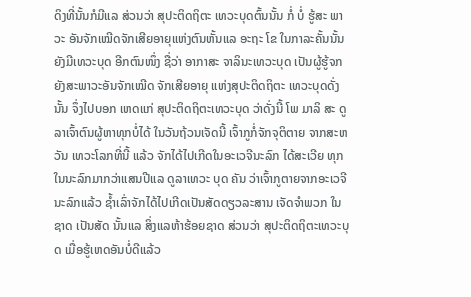ດິງທີ່ນັ້ນກໍມີແລ ສ່ວນວ່າ ສຸປະຕິດຖິຕະ ເທວະບຸດຕົ້ນນັ້ນ ກໍ່ ບໍ່ ຮູ້ສະ ພາວະ ອັນຈັກເໝີດຈັກເສີຍອາຍຸແຫ່ງຕົນຫັ້ນແລ ອະຖະ ໂຂ ໃນກາລະຄັ້ນນັ້ນ ຍັງມີເທວະບຸດ ອີກຕົນໜຶ່ງ ຊື່ວ່າ ອາກາສະ ຈາລິນະເທວະບຸດ ເປັນຜູ້ຮູ້ຈກຍັງສະພາວະອັນຈັກເໝີດ ຈັກເສີຍອາຍຸ ແຫ່ງສຸປະຕິດຖິຕະ ເທວະບຸດດັ່ງນັ້ນ ຈຶ່ງໄປບອກ ເຫດແກ່ ສຸປະຕິດຖິຕະເທວະບຸດ ວ່າດັ່ງນີ້ ໂພ ມາລິ ສະ ດູລາເຈົ້າຕົນຜູ້ຫາທຸກບໍ່ໄດ້ ໃນວັນຖ້ວນເຈັດນີ້ ເຈົ້າກູກໍ່ຈັກຈຸຕິຕາຍ ຈາກສະຫວັນ ເທວະໂລກທີ່ນີ້ ແລ້ວ ຈັກໄດ້ໄປເກີດໃນອະເວຈີນະລົກ ໄດ້ສະເວີຍ ທຸກໃນນະລົກມາກວ່າແສນປີແລ ດູລາເທວະ ບຸດ ຄັນ ວ່າເຈົ້າກູຕາຍຈາກອະເວຈີນະລົກແລ້ວ ຊ້ຳເລົ່າຈັກໄດ້ໄປເກີດເປັນສັດດຽວລະສານ ເຈັດຈຳພວກ ໃນຊາດ ເປັນສັດ ນັ້ນແລ ສິ່ງແລຫ້າຮ້ອຍຊາດ ສ່ວນວ່າ ສຸປະຕິດຖິຕະເທວະບຸດ ເມື່ອຮູ້ເຫດອັນບໍ່ດີແລ້ວ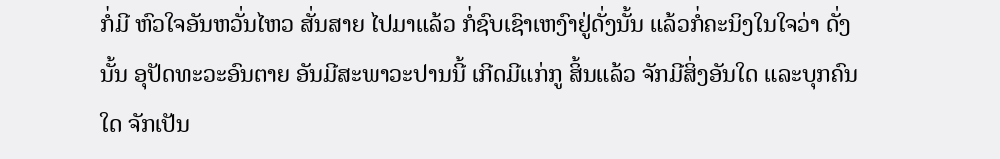ກໍ່ມີ ຫົວໃຈອັນຫວັ່ນໄຫວ ສັ່ນສາຍ ໄປມາແລ້ວ ກໍ່ຊົບເຊົາເຫງົາຢູ່ດັ່ງນັ້ນ ແລ້ວກໍ່ຄະນິງໃນໃຈວ່າ ດັ່ງນັ້ນ ອຸປັດທະວະອົນຕາຍ ອັນມີສະພາວະປານນີ້ ເກີດມີແກ່ກູ ສິ້ນແລ້ວ ຈັກມີສິ່ງອັນໃດ ແລະບຸກຄົນໃດ ຈັກເປັນ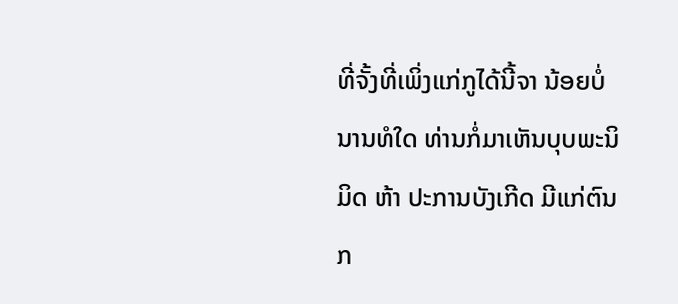ທີ່ຈັ້ງທີ່ເພິ່ງແກ່ກູໄດ້ນີ້ຈາ ນ້ອຍບໍ່ນານທໍໃດ ທ່ານກໍ່ມາເຫັນບຸບພະນິມິດ ຫ້າ ປະການບັງເກີດ ມີແກ່ຕົນ ກ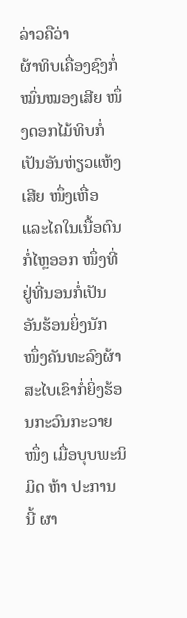ລ່າວຄືວ່າ
ຜ້າທິບເຄື່ອງຊົງກໍ່ໝົ່ນໝອງເສີຍ ໜຶ່ງດອກໄມ້ທິບກໍ່ເປັນອັນຫ່ຽວແຫ້ງເສີຍ ໜຶ່ງເຫື່ອແລະໄຄໃນເນື້ອຕົນກໍ່ໄຫຼອອກ ໜຶ່ງທີ່ຢູ່ທີ່ນອນກໍ່ເປັນອັນຮ້ອນຍິ່ງນັກ ໜຶ່ງຄັນທະລົງຜ້າສະໄບເຂົາກໍ່ຍິ່ງຮ້ອນກະວົນກະວາຍໜຶ່ງ ເມື່ອບຸບພະນິມິດ ຫ້າ ປະການ ນີ້ ຜາ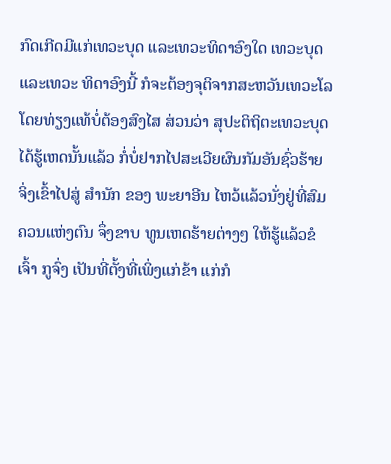ກົດເກີດມີແກ່ເທວະບຸດ ແລະເທວະທິດາອົງໃດ ເທວະບຸດແລະເທວະ ທິດາອົງນີ້ ກໍຈະຕ້ອງຈຸຕິຈາກສະຫວັນເທວະໂລ ໂດຍທ່ຽງແທ້ບໍ່ຕ້ອງສົງໄສ ສ່ວນວ່າ ສຸປະຕິຖິຕະເທວະບຸດ ໄດ້ຮູ້ເຫດນັ້ນແລ້ວ ກໍ່ບໍ່ຢາກໄປສະເວີຍຜົນກັມອັນຊົ່ວຮ້າຍ ຈິ່ງເຂົ້າໄປສູ່ ສຳນັກ ຂອງ ພະຍາອີນ ໄຫວ້ແລ້ວນັ່ງຢູ່ທີ່ສົມຄວນແຫ່ງຕົນ ຈຶ່ງຂາບ ທູນເຫດຮ້າຍຕ່າງໆ ໃຫ້ຮູ້ແລ້ວຂໍເຈົ້າ ກູຈົ່ງ ເປັນທີ່ຕັ້ງທີ່ເພິ່ງແກ່ຂ້າ ແກ່ກໍ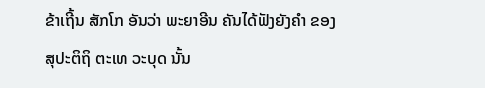ຂ້າເຖີ້ນ ສັກໂກ ອັນວ່າ ພະຍາອີນ ຄັນໄດ້ຟັງຍັງຄຳ ຂອງສຸປະຕິຖິ ຕະເທ ວະບຸດ ນັ້ນ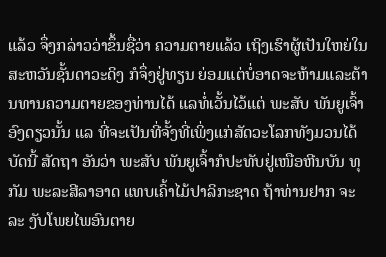ແລ້ວ ຈຶ່ງກລ່າວວ່າຂຶ້ນຊື່ວ່າ ຄວາມຕາຍແລ້ວ ເຖິງເຮົາຜູ້ເປັນໃຫຍ່ໃນສະຫວັນຊັ້ນດາວະດິງ ກໍຈຶ່ງຢູ່ທຽນ ຍ່ອມແຕ່ບໍ່ອາດຈະຫ້າມແລະຕ້ານທານຄວາມຕາຍຂອງທ່ານໄດ້ ແລທໍ່ເວັ້ນໄວ້ແຕ່ ພະສັບ ພັນຍູເຈົ້າອົງດຽວນັ້ນ ແລ ທີ່ຈະເປັນທີ່ຈັ້ງທີ່ເພິ່ງແກ່ສັດວະໂລກທັງມວນໄດ້ບັດນີ້ ສັດຖາ ອັນວ່າ ພະສັບ ພັນຍູເຈົ້າກໍປະທັບຢູ່ເໜືອຫີນບັນ ທຸກັມ ພະລະສີລາອາດ ແທບເຄົ້າໄມ້ປາລິກະຊາດ ຖ້າທ່ານຢາກ ຈະລະ ງັບໂພຍໄພອົນຕາຍ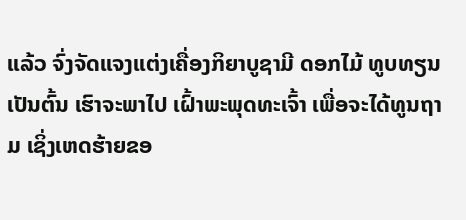ແລ້ວ ຈົ່ງຈັດແຈງແຕ່ງເຄື່ອງກິຍາບູຊາມີ ດອກໄມ້ ທູບທຽນ ເປັນຕົ້ນ ເຮົາຈະພາໄປ ເຝົ້າພະພຸດທະເຈົ້າ ເພື່ອຈະໄດ້ທູນຖາມ ເຊິ່ງເຫດຮ້າຍຂອ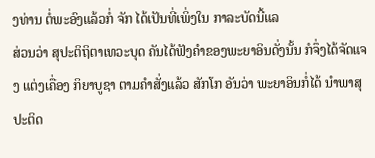ງທ່ານ ຕໍ່ພະອົງແລ້ວກໍ່ ຈັກ ໄດ້ເປັນທີ່ເພິ່ງໃນ ກາລະບັດນີ້ແລ
ສ່ວນວ່າ ສຸປະຕິຖິຕາເທວະບຸດ ຄັນໄດ້ຟັງຄຳຂອງພະຍາອິນດັ່ງນັ້ນ ກໍຈຶ່ງໄດ້ຈັດແຈງ ແຕ່ງເຄື່ອງ ກິຍາບູຊາ ຕາມຄຳສັ່ງແລ້ວ ສັກໂກ ອັນວ່າ ພະຍາອິນກໍ່ໄດ້ ນຳພາສຸປະຕິດ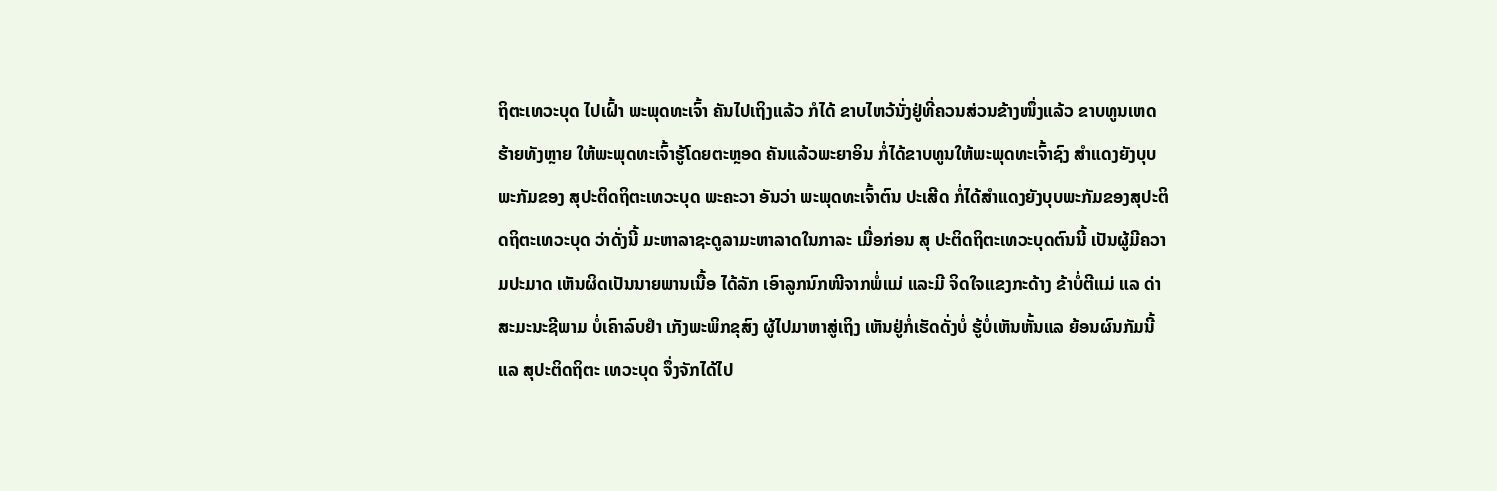ຖິຕະເທວະບຸດ ໄປເຝົ້າ ພະພຸດທະເຈົ້າ ຄັນໄປເຖິງແລ້ວ ກໍໄດ້ ຂາບໄຫວ້ນັ່ງຢູ່ທີ່ຄວນສ່ວນຂ້າງໜຶ່ງແລ້ວ ຂາບທູນເຫດ ຮ້າຍທັງຫຼາຍ ໃຫ້ພະພຸດທະເຈົ້າຮູ້ໂດຍຕະຫຼອດ ຄັນແລ້ວພະຍາອິນ ກໍ່ໄດ້ຂາບທູນໃຫ້ພະພຸດທະເຈົ້າຊົງ ສຳແດງຍັງບຸບພະກັມຂອງ ສຸປະຕິດຖິຕະເທວະບຸດ ພະຄະວາ ອັນວ່າ ພະພຸດທະເຈົ້າຕົນ ປະເສີດ ກໍ່ໄດ້ສຳແດງຍັງບຸບພະກັມຂອງສຸປະຕິດຖິຕະເທວະບຸດ ວ່າດັ່ງນີ້ ມະຫາລາຊະດູລາມະຫາລາດໃນກາລະ ເມື່ອກ່ອນ ສຸ ປະຕິດຖິຕະເທວະບຸດຕົນນີ້ ເປັນຜູ້ມີຄວາມປະມາດ ເຫັນຜິດເປັນນາຍພານເນື້ອ ໄດ້ລັກ ເອົາລູກນົກໜີຈາກພໍ່ແມ່ ແລະມີ ຈິດໃຈແຂງກະດ້າງ ຂ້າບໍ່ຕີແມ່ ແລ ດ່າສະມະນະຊີພາມ ບໍ່ເຄົາລົບຢຳ ເກັງພະພິກຂຸສົງ ຜູ້ໄປມາຫາສູ່ເຖິງ ເຫັນຢູ່ກໍ່ເຮັດດັ່ງບໍ່ ຮູ້ບໍ່ເຫັນຫັ້ນແລ ຍ້ອນຜົນກັມນີ້ແລ ສຸປະຕິດຖິຕະ ເທວະບຸດ ຈຶ່ງຈັກໄດ້ໄປ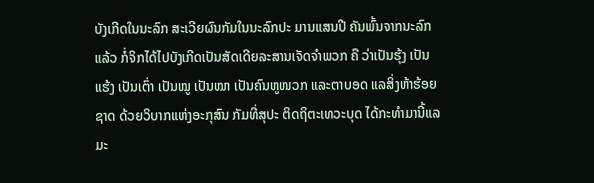ບັງເກີດໃນນະລົກ ສະເວີຍຜົນກັມໃນນະລົກປະ ມານແສນປີ ຄັນພົ້ນຈາກນະລົກ ແລ້ວ ກໍ່ຈິກໄດ້ໄປບັງເກີດເປັນສັດເດີຍລະສານເຈັດຈຳພວກ ຄື ວ່າເປັນຮຸ້ງ ເປັນແຮ້ງ ເປັນເຕົ່າ ເປັນໝູ ເປັນໝາ ເປັນຄົນຫູໜວກ ແລະຕາບອດ ແລສິ່ງຫ້າຮ້ອຍຊາດ ດ້ວຍວິບາກແຫ່ງອະກຸສົນ ກັມທີ່ສຸປະ ຕິດຖິຕະເທວະບຸດ ໄດ້ກະທຳມານີ້ແລ ມະ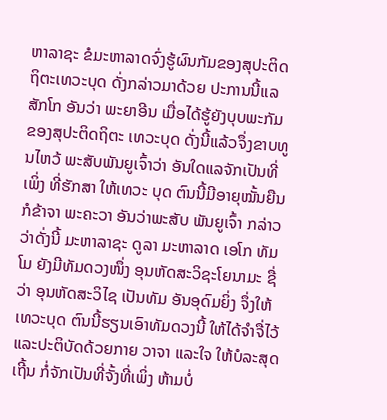ຫາລາຊະ ຂໍມະຫາລາດຈົ່ງຮູ້ຜົນກັມຂອງສຸປະຕິດຖິຕະເທວະບຸດ ດັ່ງກລ່າວມາດ້ວຍ ປະການນີ້ແລ ສັກໂກ ອັນວ່າ ພະຍາອີນ ເມື່ອໄດ້ຮູ້ຍັງບຸບພະກັມ ຂອງສຸປະຕິດຖິຕະ ເທວະບຸດ ດັ່ງນີ້ແລ້ວຈຶ່ງຂາບທູນໄຫວ້ ພະສັບພັນຍູເຈົ້າວ່າ ອັນໃດແລຈັກເປັນທີ່ເພິ່ງ ທີ່ຮັກສາ ໃຫ້ເທວະ ບຸດ ຕົນນີ້ມີອາຍຸໝັ້ນຍືນກໍຂ້າຈາ ພະຄະວາ ອັນວ່າພະສັບ ພັນຍູເຈົ້າ ກລ່າວວ່າດັ່ງນີ້ ມະຫາລາຊະ ດູລາ ມະຫາລາດ ເອໂກ ທັມໂມ ຍັງມີທັມດວງໜຶ່ງ ອຸນຫັດສະວິຊະໂຍນາມະ ຊື່ວ່າ ອຸນຫັດສະວິໄຊ ເປັນທັມ ອັນອຸດົມຍິ່ງ ຈຶ່ງໃຫ້ເທວະບຸດ ຕົນນີ້ຮຽນເອົາທັມດວງນີ້ ໃຫ້ໄດ້ຈຳຈື່ໄວ້ ແລະປະຕິບັດດ້ວຍກາຍ ວາຈາ ແລະໃຈ ໃຫ້ບໍລະສຸດເຖີ້ນ ກໍ່ຈັກເປັນທີ່ຈັ້ງທີ່ເພິ່ງ ຫ້າມບໍ່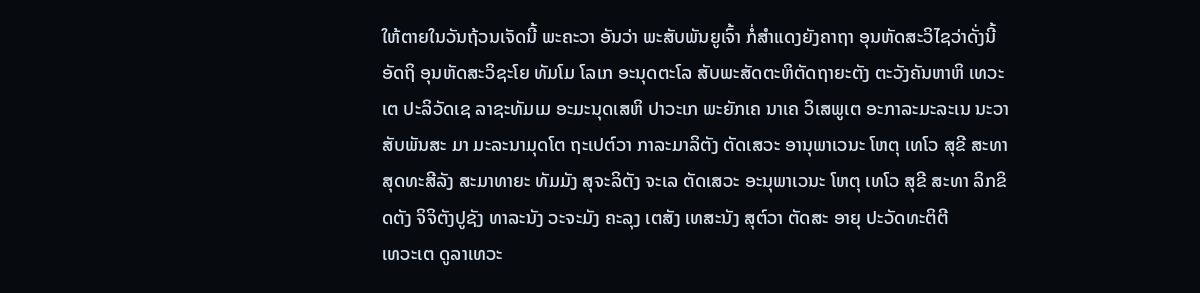ໃຫ້ຕາຍໃນວັນຖ້ວນເຈັດນີ້ ພະຄະວາ ອັນວ່າ ພະສັບພັນຍູເຈົ້າ ກໍ່ສຳແດງຍັງຄາຖາ ອຸນຫັດສະວິໄຊວ່າດັ່ງນີ້
ອັດຖິ ອຸນຫັດສະວິຊະໂຍ ທັມໂມ ໂລເກ ອະນຸດຕະໂລ ສັບພະສັດຕະຫິຕັດຖາຍະຕັງ ຕະວັງຄັນຫາຫິ ເທວະ ເຕ ປະລິວັດເຊ ລາຊະທັມເມ ອະມະນຸດເສຫິ ປາວະເກ ພະຍັກເຄ ນາເຄ ວິເສພູເຕ ອະກາລະມະລະເນ ນະວາ ສັບພັນສະ ມາ ມະລະນາມຸດໂຕ ຖະເປຕ໌ວາ ກາລະມາລິຕັງ ຕັດເສວະ ອານຸພາເວນະ ໂຫຕຸ ເທໂວ ສຸຂີ ສະທາ ສຸດທະສີລັງ ສະມາທາຍະ ທັມມັງ ສຸຈະລິຕັງ ຈະເລ ຕັດເສວະ ອະນຸພາເວນະ ໂຫຕຸ ເທໂວ ສຸຂີ ສະທາ ລິກຂິດຕັງ ຈິຈິຕັງປູຊັງ ທາລະນັງ ວະຈະມັງ ຄະລຸງ ເຕສັງ ເທສະນັງ ສຸຕ໌ວາ ຕັດສະ ອາຍຸ ປະວັດທະຕິຕີ
ເທວະເຕ ດູລາເທວະ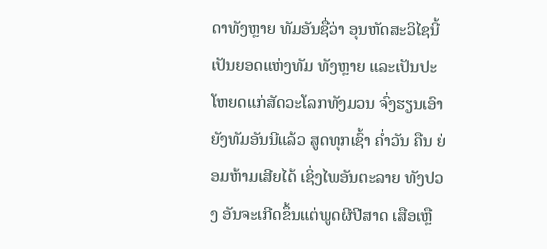ດາທັງຫຼາຍ ທັມອັນຊື່ວ່າ ອຸນຫັດສະວິໄຊນີ້ ເປັນຍອດແຫ່ງທັມ ທັງຫຼາຍ ແລະເປັນປະ ໂຫຍດແກ່ສັດວະໂລກທັງມວນ ຈົ່ງຮຽນເອົາຍັງທັມອັນນີແລ້ວ ສູດທຸກເຊົ້າ ຄ່ຳວັນ ຄືນ ຍ່ອມຫ້າມເສີຍໄດ້ ເຊິ່ງໄພອັນຕະລາຍ ທັງປວງ ອັນຈະເກີດຂຶ້ນແຕ່ພູດຜີປີສາດ ເສືອເຫຼື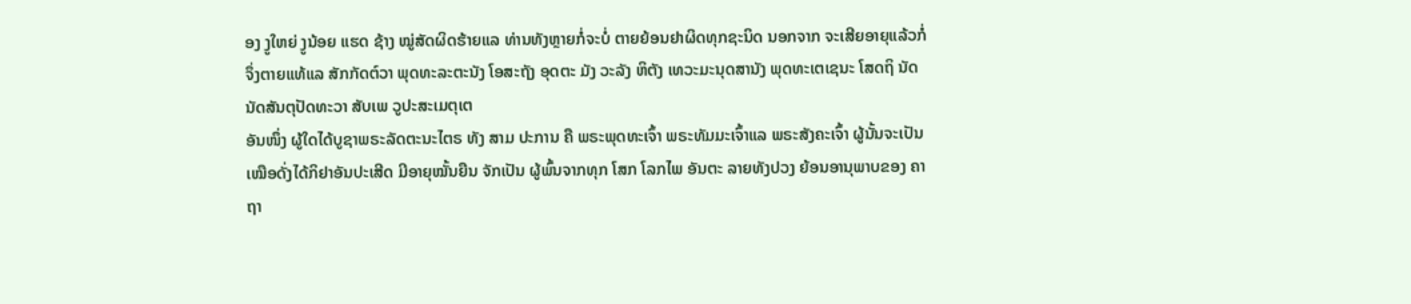ອງ ງູໃຫຍ່ ງູນ້ອຍ ແຮດ ຊ້າງ ໝູ່ສັດຜິດຮ້າຍແລ ທ່ານທັງຫຼາຍກໍ່ຈະບໍ່ ຕາຍຍ້ອນຢາຜິດທຸກຊະນິດ ນອກຈາກ ຈະເສີຍອາຍຸແລ້ວກໍ່ຈຶ່ງຕາຍແທ້ແລ ສັກກັດຕ໌ວາ ພຸດທະລະຕະນັງ ໂອສະຖັງ ອຸດຕະ ມັງ ວະລັງ ຫິຕັງ ເທວະມະນຸດສານັງ ພຸດທະເຕເຊນະ ໂສດຖິ ນັດນັດສັນຕຸປັດທະວາ ສັບເພ ວູປະສະເມຕຸເຕ
ອັນໜຶ່ງ ຜູ້ໃດໄດ້ບູຊາພຣະລັດຕະນະໄຕຣ ທັງ ສາມ ປະການ ຄື ພຣະພຸດທະເຈົ້າ ພຣະທັມມະເຈົ້າແລ ພຣະສັງຄະເຈົ້າ ຜູ້ນັ້ນຈະເປັນ ເໝືອດັ່ງໄດ້ກິຢາອັນປະເສີດ ມີອາຍຸໝັ້ນຍືນ ຈັກເປັນ ຜູ້ພົ້ນຈາກທຸກ ໂສກ ໂລກໄພ ອັນຕະ ລາຍທັງປວງ ຍ້ອນອານຸພາບຂອງ ຄາຖາ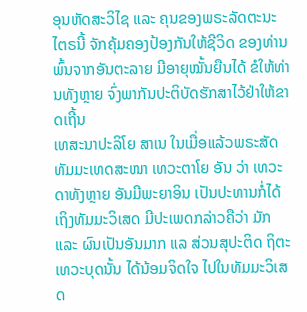ອຸນຫັດສະວິໄຊ ແລະ ຄຸນຂອງພຣະລັດຕະນະໄຕຣນີ້ ຈັກຄຸ້ມຄອງປ້ອງກັນໃຫ້ຊີວິດ ຂອງທ່ານພົ້ນຈາກອັນຕະລາຍ ມີອາຍຸໝັ້ນຍືນໄດ້ ຂໍໃຫ້ທ່ານທັງຫຼາຍ ຈົ່ງພາກັນປະຕິບັດຮັກສາໄວ້ຢ່າໃຫ້ຂາດເຖີ້ນ
ເທສະນາປະລິໂຍ ສາເນ ໃນເມື່ອແລ້ວພຣະສັດທັມມະເທດສະໜາ ເທວະຕາໂຍ ອັນ ວ່າ ເທວະດາທັງຫຼາຍ ອັນມີພະຍາອິນ ເປັນປະທານກໍ່ໄດ້ເຖິງທັມມະວິເສດ ມີປະເພດກລ່າວຄືວ່າ ມັກ ແລະ ຜົນເປັນອັນມາກ ແລ ສ່ວນສຸປະຕິດ ຖິຕະເທວະບຸດນັ້ນ ໄດ້ນ້ອມຈິດໃຈ ໄປໃນທັມມະວິເສດ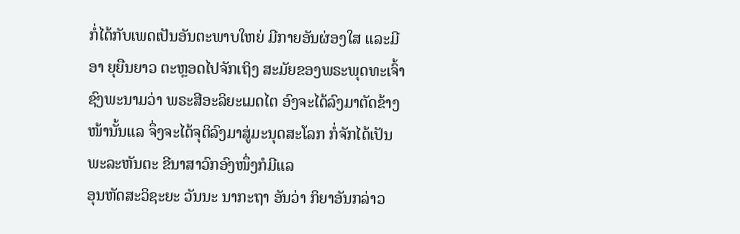ກໍ່ໄດ້ກັບເພດເປັນອັນຕະພາບໃຫຍ່ ມີກາຍອັນຜ່ອງໃສ ແລະມີອາ ຍຸຍືນຍາວ ຕະຫຼອດໄປຈັກເຖິງ ສະມັຍຂອງພຣະພຸດທະເຈົ້າ ຊົງພະນາມວ່າ ພຣະສີອະລິຍະເມດໄຕ ອົງຈະໄດ້ລົງມາຕັດຂ້າງ ໜ້ານັ້ນແລ ຈຶ່ງຈະໄດ້ຈຸຕິລົງມາສູ່ມະນຸດສະໂລກ ກໍ່ຈັກໄດ້ເປັນພະລະຫັນຕະ ຂີນາສາວົກອົງໜຶ່ງກໍມີແລ
ອຸນຫັດສະວິຊະຍະ ວັນນະ ນາກະຖາ ອັນວ່າ ກິຍາອັນກລ່າວ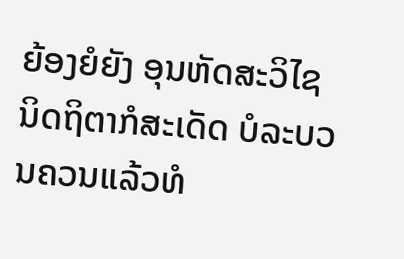ຍ້ອງຍໍຍັງ ອຸນຫັດສະວິໄຊ ນິດຖິຕາກໍສະເດັດ ບໍລະບວນຄວນແລ້ວທໍ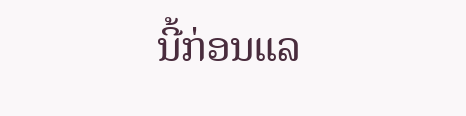ນີ້ກ່ອນແລ